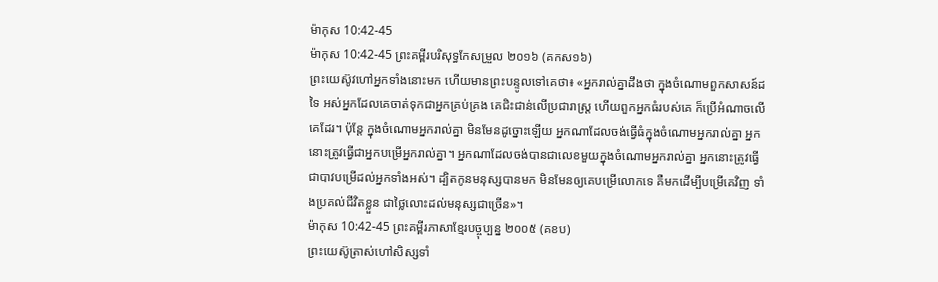ម៉ាកុស 10:42-45
ម៉ាកុស 10:42-45 ព្រះគម្ពីរបរិសុទ្ធកែសម្រួល ២០១៦ (គកស១៦)
ព្រះយេស៊ូវហៅអ្នកទាំងនោះមក ហើយមានព្រះបន្ទូលទៅគេថា៖ «អ្នករាល់គ្នាដឹងថា ក្នុងចំណោមពួកសាសន៍ដទៃ អស់អ្នកដែលគេចាត់ទុកជាអ្នកគ្រប់គ្រង គេជិះជាន់លើប្រជារាស្រ្ត ហើយពួកអ្នកធំរបស់គេ ក៏ប្រើអំណាចលើគេដែរ។ ប៉ុន្តែ ក្នុងចំណោមអ្នករាល់គ្នា មិនមែនដូច្នោះឡើយ អ្នកណាដែលចង់ធ្វើធំក្នុងចំណោមអ្នករាល់គ្នា អ្នកនោះត្រូវធ្វើជាអ្នកបម្រើអ្នករាល់គ្នា។ អ្នកណាដែលចង់បានជាលេខមួយក្នុងចំណោមអ្នករាល់គ្នា អ្នកនោះត្រូវធ្វើជាបាវបម្រើដល់អ្នកទាំងអស់។ ដ្បិតកូនមនុស្សបានមក មិនមែនឲ្យគេបម្រើលោកទេ គឺមកដើម្បីបម្រើគេវិញ ទាំងប្រគល់ជីវិតខ្លួន ជាថ្លៃលោះដល់មនុស្សជាច្រើន»។
ម៉ាកុស 10:42-45 ព្រះគម្ពីរភាសាខ្មែរបច្ចុប្បន្ន ២០០៥ (គខប)
ព្រះយេស៊ូត្រាស់ហៅសិស្សទាំ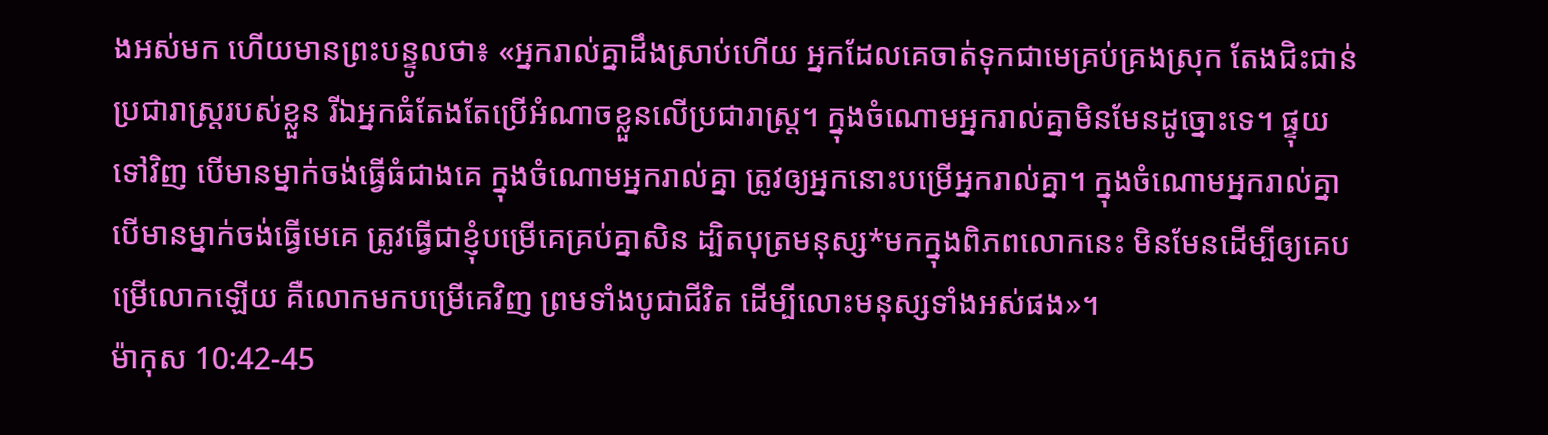ងអស់មក ហើយមានព្រះបន្ទូលថា៖ «អ្នករាល់គ្នាដឹងស្រាប់ហើយ អ្នកដែលគេចាត់ទុកជាមេគ្រប់គ្រងស្រុក តែងជិះជាន់ប្រជារាស្ត្ររបស់ខ្លួន រីឯអ្នកធំតែងតែប្រើអំណាចខ្លួនលើប្រជារាស្ត្រ។ ក្នុងចំណោមអ្នករាល់គ្នាមិនមែនដូច្នោះទេ។ ផ្ទុយទៅវិញ បើមានម្នាក់ចង់ធ្វើធំជាងគេ ក្នុងចំណោមអ្នករាល់គ្នា ត្រូវឲ្យអ្នកនោះបម្រើអ្នករាល់គ្នា។ ក្នុងចំណោមអ្នករាល់គ្នា បើមានម្នាក់ចង់ធ្វើមេគេ ត្រូវធ្វើជាខ្ញុំបម្រើគេគ្រប់គ្នាសិន ដ្បិតបុត្រមនុស្ស*មកក្នុងពិភពលោកនេះ មិនមែនដើម្បីឲ្យគេបម្រើលោកឡើយ គឺលោកមកបម្រើគេវិញ ព្រមទាំងបូជាជីវិត ដើម្បីលោះមនុស្សទាំងអស់ផង»។
ម៉ាកុស 10:42-45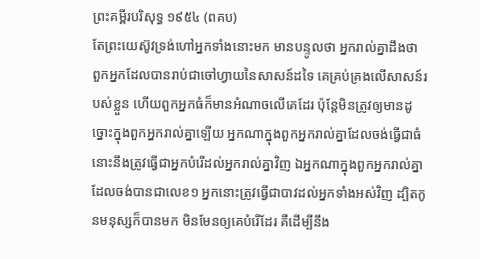ព្រះគម្ពីរបរិសុទ្ធ ១៩៥៤ (ពគប)
តែព្រះយេស៊ូវទ្រង់ហៅអ្នកទាំងនោះមក មានបន្ទូលថា អ្នករាល់គ្នាដឹងថា ពួកអ្នកដែលបានរាប់ជាចៅហ្វាយនៃសាសន៍ដទៃ គេគ្រប់គ្រងលើសាសន៍របស់ខ្លួន ហើយពួកអ្នកធំក៏មានអំណាចលើគេដែរ ប៉ុន្តែមិនត្រូវឲ្យមានដូច្នោះក្នុងពួកអ្នករាល់គ្នាឡើយ អ្នកណាក្នុងពួកអ្នករាល់គ្នាដែលចង់ធ្វើជាធំ នោះនឹងត្រូវធ្វើជាអ្នកបំរើដល់អ្នករាល់គ្នាវិញ ឯអ្នកណាក្នុងពួកអ្នករាល់គ្នាដែលចង់បានជាលេខ១ អ្នកនោះត្រូវធ្វើជាបាវដល់អ្នកទាំងអស់វិញ ដ្បិតកូនមនុស្សក៏បានមក មិនមែនឲ្យគេបំរើដែរ គឺដើម្បីនឹង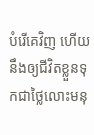បំរើគេវិញ ហើយនឹងឲ្យជីវិតខ្លួនទុកជាថ្លៃលោះមនុ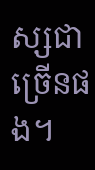ស្សជាច្រើនផង។